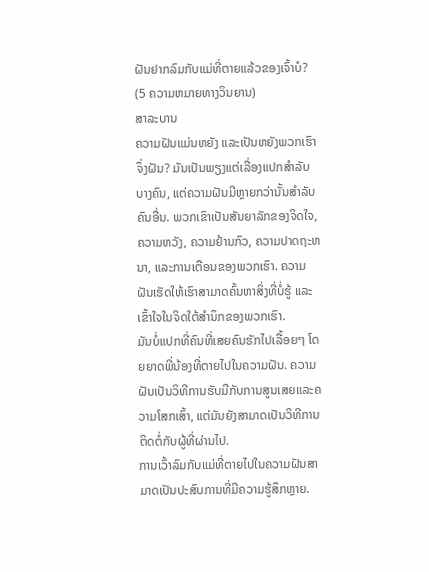ຝັນຢາກລົມກັບແມ່ທີ່ຕາຍແລ້ວຂອງເຈົ້າບໍ? (5 ຄວາມຫມາຍທາງວິນຍານ)
ສາລະບານ
ຄວາມຝັນແມ່ນຫຍັງ ແລະເປັນຫຍັງພວກເຮົາຈຶ່ງຝັນ? ມັນເປັນພຽງແຕ່ເລື່ອງແປກສໍາລັບບາງຄົນ, ແຕ່ຄວາມຝັນມີຫຼາຍກວ່ານັ້ນສໍາລັບຄົນອື່ນ. ພວກເຂົາເປັນສັນຍາລັກຂອງຈິດໃຈ, ຄວາມຫວັງ, ຄວາມຢ້ານກົວ, ຄວາມປາດຖະຫນາ, ແລະການເຕືອນຂອງພວກເຮົາ. ຄວາມຝັນເຮັດໃຫ້ເຮົາສາມາດຄົ້ນຫາສິ່ງທີ່ບໍ່ຮູ້ ແລະເຂົ້າໃຈໃນຈິດໃຕ້ສຳນຶກຂອງພວກເຮົາ.
ມັນບໍ່ແປກທີ່ຄົນທີ່ເສຍຄົນຮັກໄປເລື້ອຍໆ ໂດຍຍາດພີ່ນ້ອງທີ່ຕາຍໄປໃນຄວາມຝັນ. ຄວາມຝັນເປັນວິທີການຮັບມືກັບການສູນເສຍແລະຄວາມໂສກເສົ້າ, ແຕ່ມັນຍັງສາມາດເປັນວິທີການຕິດຕໍ່ກັບຜູ້ທີ່ຜ່ານໄປ.
ການເວົ້າລົມກັບແມ່ທີ່ຕາຍໄປໃນຄວາມຝັນສາມາດເປັນປະສົບການທີ່ມີຄວາມຮູ້ສຶກຫຼາຍ.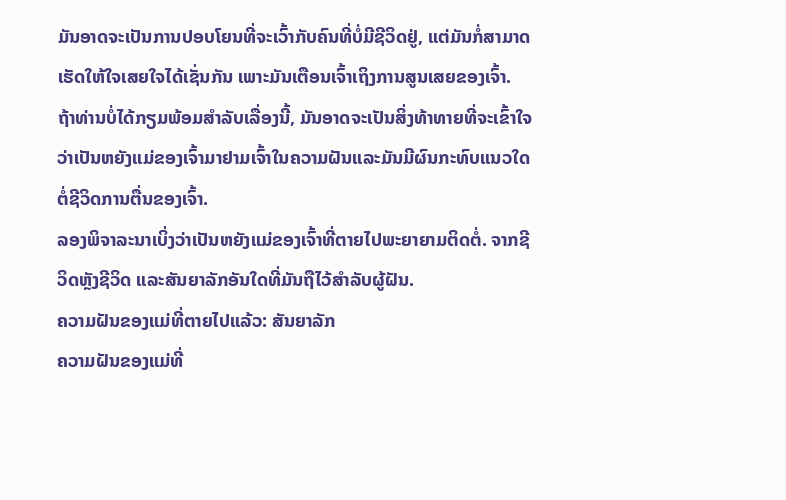ມັນອາດຈະເປັນການປອບໂຍນທີ່ຈະເວົ້າກັບຄົນທີ່ບໍ່ມີຊີວິດຢູ່, ແຕ່ມັນກໍ່ສາມາດເຮັດໃຫ້ໃຈເສຍໃຈໄດ້ເຊັ່ນກັນ ເພາະມັນເຕືອນເຈົ້າເຖິງການສູນເສຍຂອງເຈົ້າ. ຖ້າທ່ານບໍ່ໄດ້ກຽມພ້ອມສໍາລັບເລື່ອງນີ້, ມັນອາດຈະເປັນສິ່ງທ້າທາຍທີ່ຈະເຂົ້າໃຈວ່າເປັນຫຍັງແມ່ຂອງເຈົ້າມາຢາມເຈົ້າໃນຄວາມຝັນແລະມັນມີຜົນກະທົບແນວໃດຕໍ່ຊີວິດການຕື່ນຂອງເຈົ້າ.
ລອງພິຈາລະນາເບິ່ງວ່າເປັນຫຍັງແມ່ຂອງເຈົ້າທີ່ຕາຍໄປພະຍາຍາມຕິດຕໍ່. ຈາກຊີວິດຫຼັງຊີວິດ ແລະສັນຍາລັກອັນໃດທີ່ມັນຖືໄວ້ສຳລັບຜູ້ຝັນ.
ຄວາມຝັນຂອງແມ່ທີ່ຕາຍໄປແລ້ວ: ສັນຍາລັກ
ຄວາມຝັນຂອງແມ່ທີ່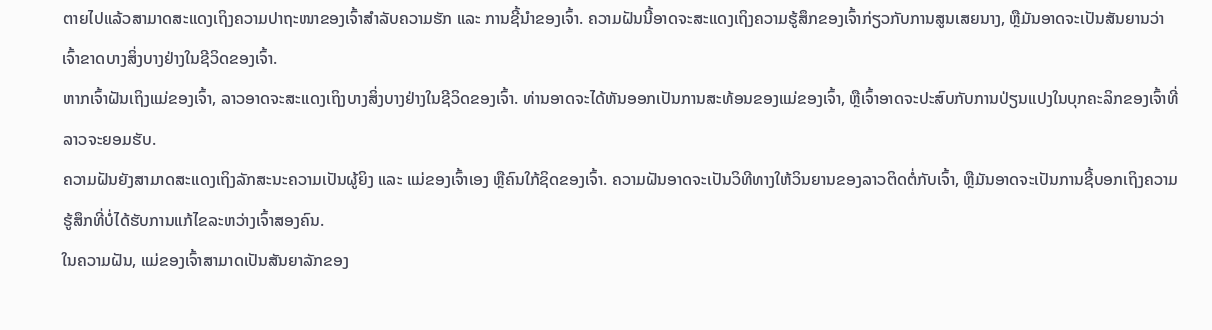ຕາຍໄປແລ້ວສາມາດສະແດງເຖິງຄວາມປາຖະໜາຂອງເຈົ້າສຳລັບຄວາມຮັກ ແລະ ການຊີ້ນຳຂອງເຈົ້າ. ຄວາມຝັນນີ້ອາດຈະສະແດງເຖິງຄວາມຮູ້ສຶກຂອງເຈົ້າກ່ຽວກັບການສູນເສຍນາງ, ຫຼືມັນອາດຈະເປັນສັນຍານວ່າເຈົ້າຂາດບາງສິ່ງບາງຢ່າງໃນຊີວິດຂອງເຈົ້າ.
ຫາກເຈົ້າຝັນເຖິງແມ່ຂອງເຈົ້າ, ລາວອາດຈະສະແດງເຖິງບາງສິ່ງບາງຢ່າງໃນຊີວິດຂອງເຈົ້າ. ທ່ານອາດຈະໄດ້ຫັນອອກເປັນການສະທ້ອນຂອງແມ່ຂອງເຈົ້າ, ຫຼືເຈົ້າອາດຈະປະສົບກັບການປ່ຽນແປງໃນບຸກຄະລິກຂອງເຈົ້າທີ່ລາວຈະຍອມຮັບ.
ຄວາມຝັນຍັງສາມາດສະແດງເຖິງລັກສະນະຄວາມເປັນຜູ້ຍິງ ແລະ ແມ່ຂອງເຈົ້າເອງ ຫຼືຄົນໃກ້ຊິດຂອງເຈົ້າ. ຄວາມຝັນອາດຈະເປັນວິທີທາງໃຫ້ວິນຍານຂອງລາວຕິດຕໍ່ກັບເຈົ້າ, ຫຼືມັນອາດຈະເປັນການຊີ້ບອກເຖິງຄວາມຮູ້ສຶກທີ່ບໍ່ໄດ້ຮັບການແກ້ໄຂລະຫວ່າງເຈົ້າສອງຄົນ.
ໃນຄວາມຝັນ, ແມ່ຂອງເຈົ້າສາມາດເປັນສັນຍາລັກຂອງ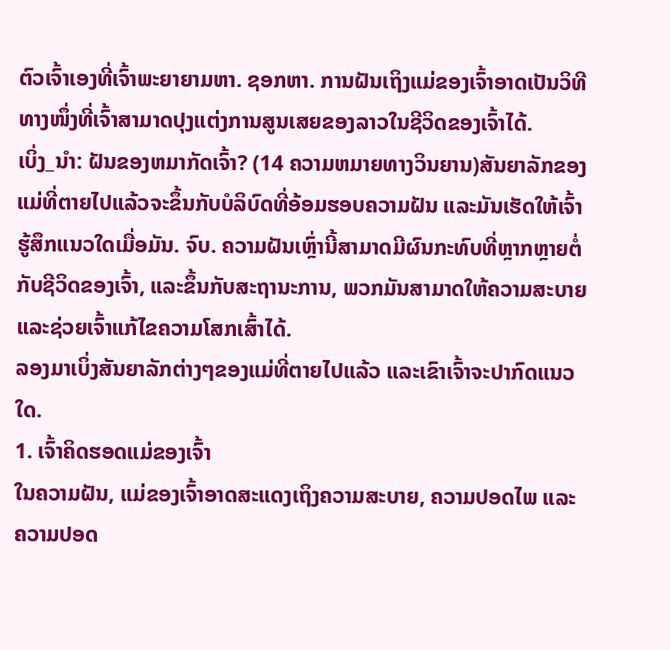ຕົວເຈົ້າເອງທີ່ເຈົ້າພະຍາຍາມຫາ. ຊອກຫາ. ການຝັນເຖິງແມ່ຂອງເຈົ້າອາດເປັນວິທີທາງໜຶ່ງທີ່ເຈົ້າສາມາດປຸງແຕ່ງການສູນເສຍຂອງລາວໃນຊີວິດຂອງເຈົ້າໄດ້.
ເບິ່ງ_ນຳ: ຝັນຂອງຫມາກັດເຈົ້າ? (14 ຄວາມຫມາຍທາງວິນຍານ)ສັນຍາລັກຂອງແມ່ທີ່ຕາຍໄປແລ້ວຈະຂຶ້ນກັບບໍລິບົດທີ່ອ້ອມຮອບຄວາມຝັນ ແລະມັນເຮັດໃຫ້ເຈົ້າຮູ້ສຶກແນວໃດເມື່ອມັນ. ຈົບ. ຄວາມຝັນເຫຼົ່ານີ້ສາມາດມີຜົນກະທົບທີ່ຫຼາກຫຼາຍຕໍ່ກັບຊີວິດຂອງເຈົ້າ, ແລະຂຶ້ນກັບສະຖານະການ, ພວກມັນສາມາດໃຫ້ຄວາມສະບາຍ ແລະຊ່ວຍເຈົ້າແກ້ໄຂຄວາມໂສກເສົ້າໄດ້.
ລອງມາເບິ່ງສັນຍາລັກຕ່າງໆຂອງແມ່ທີ່ຕາຍໄປແລ້ວ ແລະເຂົາເຈົ້າຈະປາກົດແນວໃດ.
1. ເຈົ້າຄິດຮອດແມ່ຂອງເຈົ້າ
ໃນຄວາມຝັນ, ແມ່ຂອງເຈົ້າອາດສະແດງເຖິງຄວາມສະບາຍ, ຄວາມປອດໄພ ແລະຄວາມປອດ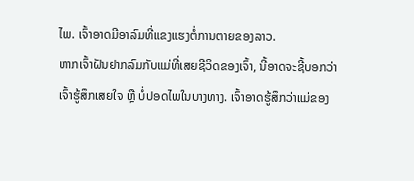ໄພ. ເຈົ້າອາດມີອາລົມທີ່ແຂງແຮງຕໍ່ການຕາຍຂອງລາວ.
ຫາກເຈົ້າຝັນຢາກລົມກັບແມ່ທີ່ເສຍຊີວິດຂອງເຈົ້າ, ນີ້ອາດຈະຊີ້ບອກວ່າເຈົ້າຮູ້ສຶກເສຍໃຈ ຫຼື ບໍ່ປອດໄພໃນບາງທາງ. ເຈົ້າອາດຮູ້ສຶກວ່າແມ່ຂອງ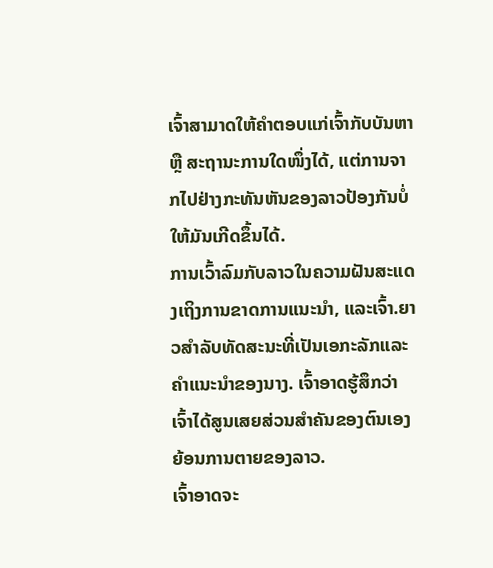ເຈົ້າສາມາດໃຫ້ຄຳຕອບແກ່ເຈົ້າກັບບັນຫາ ຫຼື ສະຖານະການໃດໜຶ່ງໄດ້, ແຕ່ການຈາກໄປຢ່າງກະທັນຫັນຂອງລາວປ້ອງກັນບໍ່ໃຫ້ມັນເກີດຂຶ້ນໄດ້.
ການເວົ້າລົມກັບລາວໃນຄວາມຝັນສະແດງເຖິງການຂາດການແນະນຳ, ແລະເຈົ້າ.ຍາວສໍາລັບທັດສະນະທີ່ເປັນເອກະລັກແລະຄໍາແນະນໍາຂອງນາງ. ເຈົ້າອາດຮູ້ສຶກວ່າເຈົ້າໄດ້ສູນເສຍສ່ວນສຳຄັນຂອງຕົນເອງຍ້ອນການຕາຍຂອງລາວ.
ເຈົ້າອາດຈະ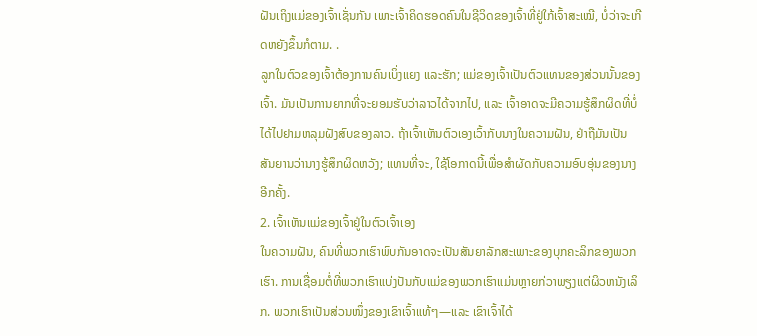ຝັນເຖິງແມ່ຂອງເຈົ້າເຊັ່ນກັນ ເພາະເຈົ້າຄິດຮອດຄົນໃນຊີວິດຂອງເຈົ້າທີ່ຢູ່ໃກ້ເຈົ້າສະເໝີ, ບໍ່ວ່າຈະເກີດຫຍັງຂຶ້ນກໍຕາມ. .
ລູກໃນຕົວຂອງເຈົ້າຕ້ອງການຄົນເບິ່ງແຍງ ແລະຮັກ; ແມ່ຂອງເຈົ້າເປັນຕົວແທນຂອງສ່ວນນັ້ນຂອງເຈົ້າ. ມັນເປັນການຍາກທີ່ຈະຍອມຮັບວ່າລາວໄດ້ຈາກໄປ, ແລະ ເຈົ້າອາດຈະມີຄວາມຮູ້ສຶກຜິດທີ່ບໍ່ໄດ້ໄປຢາມຫລຸມຝັງສົບຂອງລາວ. ຖ້າເຈົ້າເຫັນຕົວເອງເວົ້າກັບນາງໃນຄວາມຝັນ, ຢ່າຖືມັນເປັນສັນຍານວ່ານາງຮູ້ສຶກຜິດຫວັງ; ແທນທີ່ຈະ, ໃຊ້ໂອກາດນີ້ເພື່ອສໍາຜັດກັບຄວາມອົບອຸ່ນຂອງນາງອີກຄັ້ງ.
2. ເຈົ້າເຫັນແມ່ຂອງເຈົ້າຢູ່ໃນຕົວເຈົ້າເອງ
ໃນຄວາມຝັນ, ຄົນທີ່ພວກເຮົາພົບກັນອາດຈະເປັນສັນຍາລັກສະເພາະຂອງບຸກຄະລິກຂອງພວກເຮົາ. ການເຊື່ອມຕໍ່ທີ່ພວກເຮົາແບ່ງປັນກັບແມ່ຂອງພວກເຮົາແມ່ນຫຼາຍກ່ວາພຽງແຕ່ຜິວຫນັງເລິກ. ພວກເຮົາເປັນສ່ວນໜຶ່ງຂອງເຂົາເຈົ້າແທ້ໆ—ແລະ ເຂົາເຈົ້າໄດ້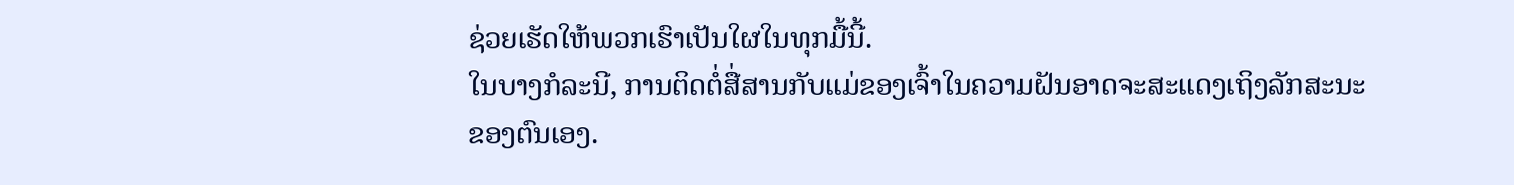ຊ່ວຍເຮັດໃຫ້ພວກເຮົາເປັນໃຜໃນທຸກມື້ນີ້.
ໃນບາງກໍລະນີ, ການຕິດຕໍ່ສື່ສານກັບແມ່ຂອງເຈົ້າໃນຄວາມຝັນອາດຈະສະແດງເຖິງລັກສະນະຂອງຕົນເອງ.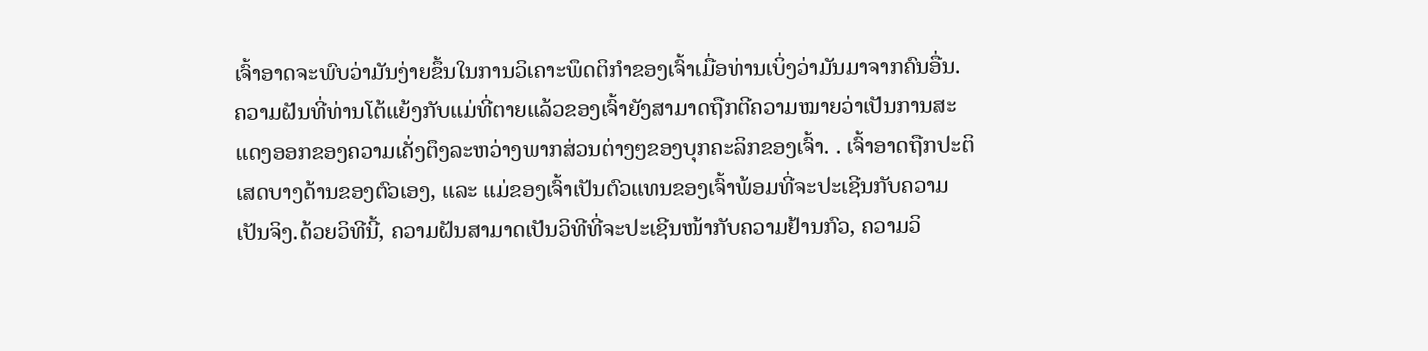ເຈົ້າອາດຈະພົບວ່າມັນງ່າຍຂຶ້ນໃນການວິເຄາະພຶດຕິກໍາຂອງເຈົ້າເມື່ອທ່ານເບິ່ງວ່າມັນມາຈາກຄົນອື່ນ.
ຄວາມຝັນທີ່ທ່ານໂຕ້ແຍ້ງກັບແມ່ທີ່ຕາຍແລ້ວຂອງເຈົ້າຍັງສາມາດຖືກຕີຄວາມໝາຍວ່າເປັນການສະແດງອອກຂອງຄວາມເຄັ່ງຕຶງລະຫວ່າງພາກສ່ວນຕ່າງໆຂອງບຸກຄະລິກຂອງເຈົ້າ. . ເຈົ້າອາດຖືກປະຕິເສດບາງດ້ານຂອງຕົວເອງ, ແລະ ແມ່ຂອງເຈົ້າເປັນຕົວແທນຂອງເຈົ້າພ້ອມທີ່ຈະປະເຊີນກັບຄວາມເປັນຈິງ.ດ້ວຍວິທີນີ້, ຄວາມຝັນສາມາດເປັນວິທີທີ່ຈະປະເຊີນໜ້າກັບຄວາມຢ້ານກົວ, ຄວາມວິ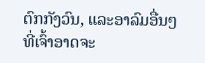ຕົກກັງວົນ, ແລະອາລົມອື່ນໆທີ່ເຈົ້າອາດຈະ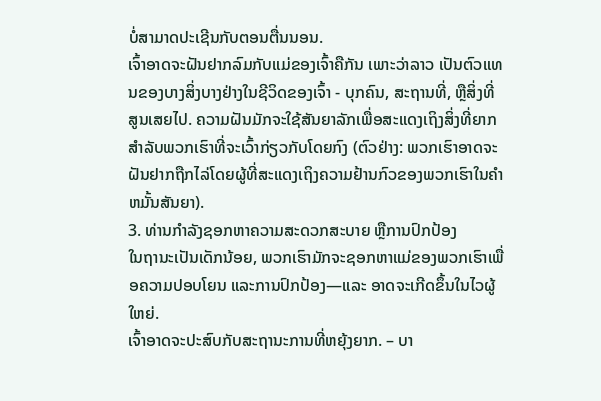ບໍ່ສາມາດປະເຊີນກັບຕອນຕື່ນນອນ.
ເຈົ້າອາດຈະຝັນຢາກລົມກັບແມ່ຂອງເຈົ້າຄືກັນ ເພາະວ່າລາວ ເປັນຕົວແທນຂອງບາງສິ່ງບາງຢ່າງໃນຊີວິດຂອງເຈົ້າ - ບຸກຄົນ, ສະຖານທີ່, ຫຼືສິ່ງທີ່ສູນເສຍໄປ. ຄວາມຝັນມັກຈະໃຊ້ສັນຍາລັກເພື່ອສະແດງເຖິງສິ່ງທີ່ຍາກສໍາລັບພວກເຮົາທີ່ຈະເວົ້າກ່ຽວກັບໂດຍກົງ (ຕົວຢ່າງ: ພວກເຮົາອາດຈະຝັນຢາກຖືກໄລ່ໂດຍຜູ້ທີ່ສະແດງເຖິງຄວາມຢ້ານກົວຂອງພວກເຮົາໃນຄໍາຫມັ້ນສັນຍາ).
3. ທ່ານກຳລັງຊອກຫາຄວາມສະດວກສະບາຍ ຫຼືການປົກປ້ອງ
ໃນຖານະເປັນເດັກນ້ອຍ, ພວກເຮົາມັກຈະຊອກຫາແມ່ຂອງພວກເຮົາເພື່ອຄວາມປອບໂຍນ ແລະການປົກປ້ອງ—ແລະ ອາດຈະເກີດຂຶ້ນໃນໄວຜູ້ໃຫຍ່.
ເຈົ້າອາດຈະປະສົບກັບສະຖານະການທີ່ຫຍຸ້ງຍາກ. – ບາ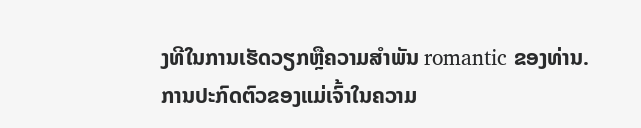ງທີໃນການເຮັດວຽກຫຼືຄວາມສໍາພັນ romantic ຂອງທ່ານ. ການປະກົດຕົວຂອງແມ່ເຈົ້າໃນຄວາມ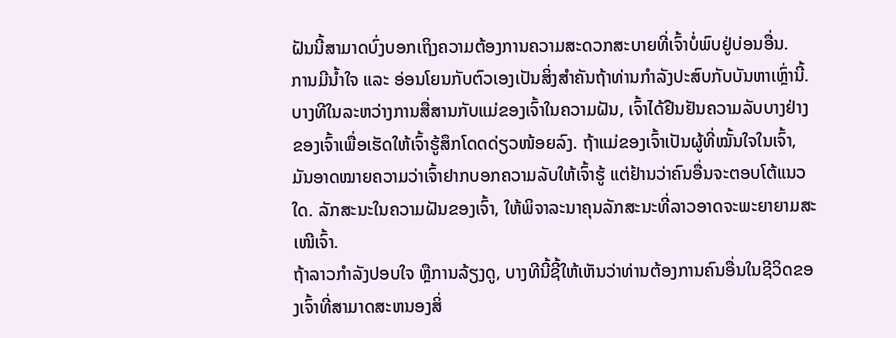ຝັນນີ້ສາມາດບົ່ງບອກເຖິງຄວາມຕ້ອງການຄວາມສະດວກສະບາຍທີ່ເຈົ້າບໍ່ພົບຢູ່ບ່ອນອື່ນ.
ການມີນໍ້າໃຈ ແລະ ອ່ອນໂຍນກັບຕົວເອງເປັນສິ່ງສຳຄັນຖ້າທ່ານກຳລັງປະສົບກັບບັນຫາເຫຼົ່ານີ້.
ບາງທີໃນລະຫວ່າງການສື່ສານກັບແມ່ຂອງເຈົ້າໃນຄວາມຝັນ, ເຈົ້າໄດ້ຢືນຢັນຄວາມລັບບາງຢ່າງຂອງເຈົ້າເພື່ອເຮັດໃຫ້ເຈົ້າຮູ້ສຶກໂດດດ່ຽວໜ້ອຍລົງ. ຖ້າແມ່ຂອງເຈົ້າເປັນຜູ້ທີ່ໝັ້ນໃຈໃນເຈົ້າ, ມັນອາດໝາຍຄວາມວ່າເຈົ້າຢາກບອກຄວາມລັບໃຫ້ເຈົ້າຮູ້ ແຕ່ຢ້ານວ່າຄົນອື່ນຈະຕອບໂຕ້ແນວໃດ. ລັກສະນະໃນຄວາມຝັນຂອງເຈົ້າ, ໃຫ້ພິຈາລະນາຄຸນລັກສະນະທີ່ລາວອາດຈະພະຍາຍາມສະເໜີເຈົ້າ.
ຖ້າລາວກຳລັງປອບໃຈ ຫຼືການລ້ຽງດູ, ບາງທີນີ້ຊີ້ໃຫ້ເຫັນວ່າທ່ານຕ້ອງການຄົນອື່ນໃນຊີວິດຂອງເຈົ້າທີ່ສາມາດສະຫນອງສິ່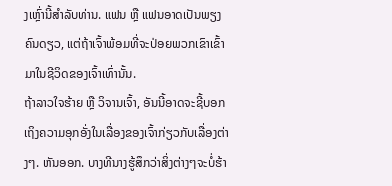ງເຫຼົ່ານີ້ສໍາລັບທ່ານ. ແຟນ ຫຼື ແຟນອາດເປັນພຽງຄົນດຽວ, ແຕ່ຖ້າເຈົ້າພ້ອມທີ່ຈະປ່ອຍພວກເຂົາເຂົ້າມາໃນຊີວິດຂອງເຈົ້າເທົ່ານັ້ນ.
ຖ້າລາວໃຈຮ້າຍ ຫຼື ວິຈານເຈົ້າ, ອັນນີ້ອາດຈະຊີ້ບອກເຖິງຄວາມອຸກອັ່ງໃນເລື່ອງຂອງເຈົ້າກ່ຽວກັບເລື່ອງຕ່າງໆ. ຫັນອອກ. ບາງທີນາງຮູ້ສຶກວ່າສິ່ງຕ່າງໆຈະບໍ່ຮ້າ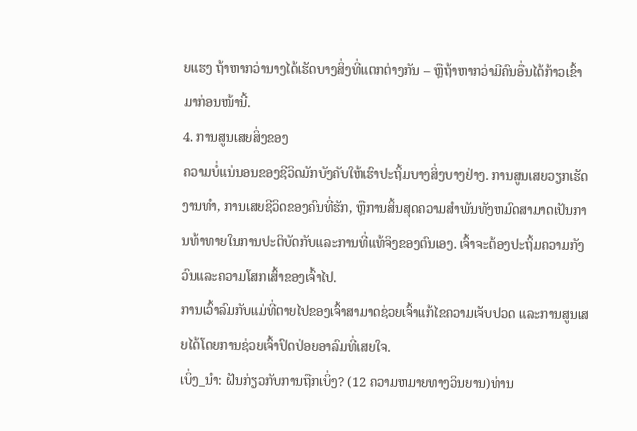ຍແຮງ ຖ້າຫາກວ່ານາງໄດ້ເຮັດບາງສິ່ງທີ່ແຕກຕ່າງກັນ – ຫຼືຖ້າຫາກວ່າມີຄົນອື່ນໄດ້ກ້າວເຂົ້າມາກ່ອນໜ້ານີ້.
4. ການສູນເສຍສິ່ງຂອງ
ຄວາມບໍ່ແນ່ນອນຂອງຊີວິດມັກບັງຄັບໃຫ້ເຮົາປະຖິ້ມບາງສິ່ງບາງຢ່າງ. ການສູນເສຍວຽກເຮັດງານທໍາ, ການເສຍຊີວິດຂອງຄົນທີ່ຮັກ, ຫຼືການສິ້ນສຸດຄວາມສໍາພັນທັງຫມົດສາມາດເປັນການທ້າທາຍໃນການປະຕິບັດກັບແລະການທີ່ແທ້ຈິງຂອງຕົນເອງ. ເຈົ້າຈະຕ້ອງປະຖິ້ມຄວາມກັງວົນແລະຄວາມໂສກເສົ້າຂອງເຈົ້າໄປ.
ການເວົ້າລົມກັບແມ່ທີ່ຕາຍໄປຂອງເຈົ້າສາມາດຊ່ວຍເຈົ້າແກ້ໄຂຄວາມເຈັບປວດ ແລະການສູນເສຍໄດ້ໂດຍການຊ່ວຍເຈົ້າປົດປ່ອຍອາລົມທີ່ເສຍໃຈ.
ເບິ່ງ_ນຳ: ຝັນກ່ຽວກັບການຖືກເບິ່ງ? (12 ຄວາມຫມາຍທາງວິນຍານ)ທ່ານ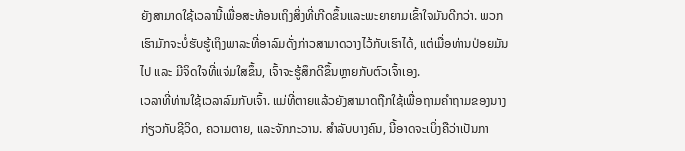ຍັງສາມາດໃຊ້ເວລານີ້ເພື່ອສະທ້ອນເຖິງສິ່ງທີ່ເກີດຂຶ້ນແລະພະຍາຍາມເຂົ້າໃຈມັນດີກວ່າ. ພວກເຮົາມັກຈະບໍ່ຮັບຮູ້ເຖິງພາລະທີ່ອາລົມດັ່ງກ່າວສາມາດວາງໄວ້ກັບເຮົາໄດ້, ແຕ່ເມື່ອທ່ານປ່ອຍມັນໄປ ແລະ ມີຈິດໃຈທີ່ແຈ່ມໃສຂຶ້ນ, ເຈົ້າຈະຮູ້ສຶກດີຂຶ້ນຫຼາຍກັບຕົວເຈົ້າເອງ.
ເວລາທີ່ທ່ານໃຊ້ເວລາລົມກັບເຈົ້າ. ແມ່ທີ່ຕາຍແລ້ວຍັງສາມາດຖືກໃຊ້ເພື່ອຖາມຄໍາຖາມຂອງນາງກ່ຽວກັບຊີວິດ, ຄວາມຕາຍ, ແລະຈັກກະວານ. ສໍາລັບບາງຄົນ, ນີ້ອາດຈະເບິ່ງຄືວ່າເປັນກາ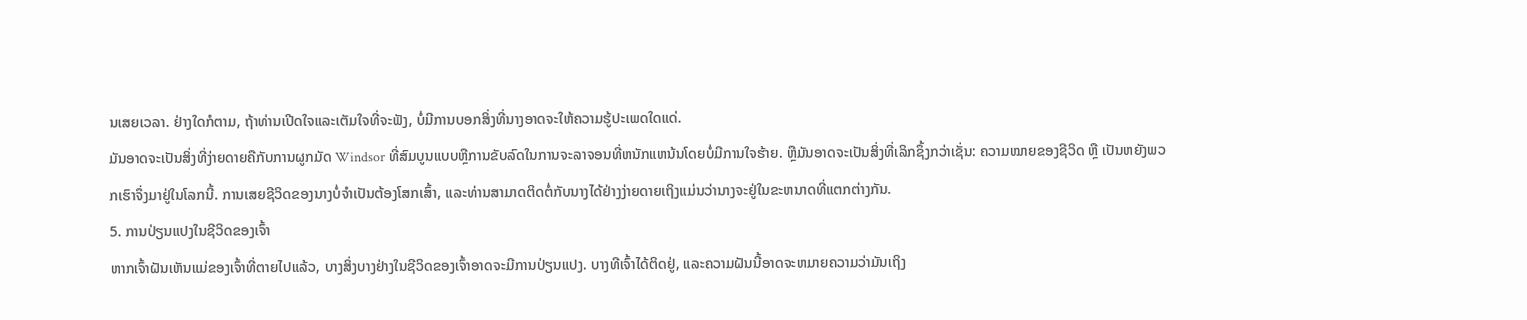ນເສຍເວລາ. ຢ່າງໃດກໍຕາມ, ຖ້າທ່ານເປີດໃຈແລະເຕັມໃຈທີ່ຈະຟັງ, ບໍ່ມີການບອກສິ່ງທີ່ນາງອາດຈະໃຫ້ຄວາມຮູ້ປະເພດໃດແດ່.
ມັນອາດຈະເປັນສິ່ງທີ່ງ່າຍດາຍຄືກັບການຜູກມັດ Windsor ທີ່ສົມບູນແບບຫຼືການຂັບລົດໃນການຈະລາຈອນທີ່ຫນັກແຫນ້ນໂດຍບໍ່ມີການໃຈຮ້າຍ. ຫຼືມັນອາດຈະເປັນສິ່ງທີ່ເລິກຊຶ້ງກວ່າເຊັ່ນ: ຄວາມໝາຍຂອງຊີວິດ ຫຼື ເປັນຫຍັງພວກເຮົາຈຶ່ງມາຢູ່ໃນໂລກນີ້. ການເສຍຊີວິດຂອງນາງບໍ່ຈໍາເປັນຕ້ອງໂສກເສົ້າ, ແລະທ່ານສາມາດຕິດຕໍ່ກັບນາງໄດ້ຢ່າງງ່າຍດາຍເຖິງແມ່ນວ່ານາງຈະຢູ່ໃນຂະຫນາດທີ່ແຕກຕ່າງກັນ.
5. ການປ່ຽນແປງໃນຊີວິດຂອງເຈົ້າ
ຫາກເຈົ້າຝັນເຫັນແມ່ຂອງເຈົ້າທີ່ຕາຍໄປແລ້ວ, ບາງສິ່ງບາງຢ່າງໃນຊີວິດຂອງເຈົ້າອາດຈະມີການປ່ຽນແປງ. ບາງທີເຈົ້າໄດ້ຕິດຢູ່, ແລະຄວາມຝັນນີ້ອາດຈະຫມາຍຄວາມວ່າມັນເຖິງ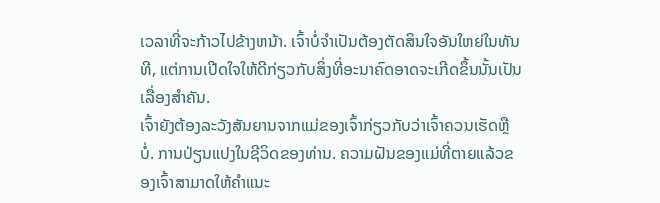ເວລາທີ່ຈະກ້າວໄປຂ້າງຫນ້າ. ເຈົ້າບໍ່ຈຳເປັນຕ້ອງຕັດສິນໃຈອັນໃຫຍ່ໃນທັນທີ, ແຕ່ການເປີດໃຈໃຫ້ດີກ່ຽວກັບສິ່ງທີ່ອະນາຄົດອາດຈະເກີດຂຶ້ນນັ້ນເປັນເລື່ອງສຳຄັນ.
ເຈົ້າຍັງຕ້ອງລະວັງສັນຍານຈາກແມ່ຂອງເຈົ້າກ່ຽວກັບວ່າເຈົ້າຄວນເຮັດຫຼືບໍ່. ການປ່ຽນແປງໃນຊີວິດຂອງທ່ານ. ຄວາມຝັນຂອງແມ່ທີ່ຕາຍແລ້ວຂອງເຈົ້າສາມາດໃຫ້ຄຳແນະ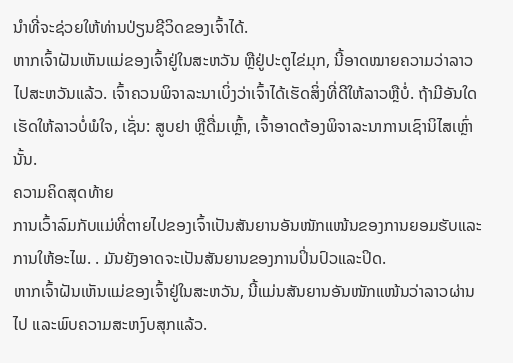ນຳທີ່ຈະຊ່ວຍໃຫ້ທ່ານປ່ຽນຊີວິດຂອງເຈົ້າໄດ້.
ຫາກເຈົ້າຝັນເຫັນແມ່ຂອງເຈົ້າຢູ່ໃນສະຫວັນ ຫຼືຢູ່ປະຕູໄຂ່ມຸກ, ນີ້ອາດໝາຍຄວາມວ່າລາວໄປສະຫວັນແລ້ວ. ເຈົ້າຄວນພິຈາລະນາເບິ່ງວ່າເຈົ້າໄດ້ເຮັດສິ່ງທີ່ດີໃຫ້ລາວຫຼືບໍ່. ຖ້າມີອັນໃດເຮັດໃຫ້ລາວບໍ່ພໍໃຈ, ເຊັ່ນ: ສູບຢາ ຫຼືດື່ມເຫຼົ້າ, ເຈົ້າອາດຕ້ອງພິຈາລະນາການເຊົານິໄສເຫຼົ່ານັ້ນ.
ຄວາມຄິດສຸດທ້າຍ
ການເວົ້າລົມກັບແມ່ທີ່ຕາຍໄປຂອງເຈົ້າເປັນສັນຍານອັນໜັກແໜ້ນຂອງການຍອມຮັບແລະການໃຫ້ອະໄພ. . ມັນຍັງອາດຈະເປັນສັນຍານຂອງການປິ່ນປົວແລະປິດ.
ຫາກເຈົ້າຝັນເຫັນແມ່ຂອງເຈົ້າຢູ່ໃນສະຫວັນ, ນີ້ແມ່ນສັນຍານອັນໜັກແໜ້ນວ່າລາວຜ່ານໄປ ແລະພົບຄວາມສະຫງົບສຸກແລ້ວ.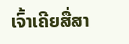ເຈົ້າເຄີຍສື່ສາ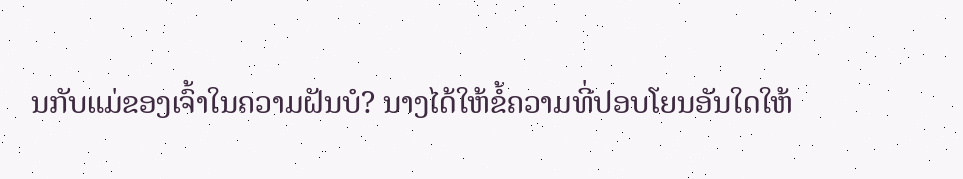ນກັບແມ່ຂອງເຈົ້າໃນຄວາມຝັນບໍ? ນາງໄດ້ໃຫ້ຂໍ້ຄວາມທີ່ປອບໂຍນອັນໃດໃຫ້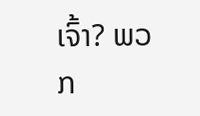ເຈົ້າ? ພວກ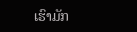ເຮົາມັກ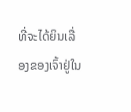ທີ່ຈະໄດ້ຍິນເລື່ອງຂອງເຈົ້າຢູ່ໃນ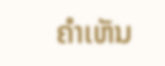ຄໍາເຫັນ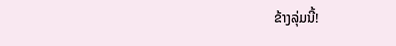ຂ້າງລຸ່ມນີ້!